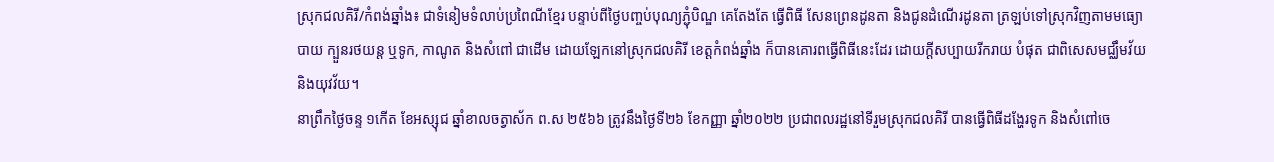ស្រុកជលគិរី/កំពង់ឆ្នាំង៖ ជាទំនៀមទំលាប់ប្រពៃណីខ្មែរ បន្ទាប់ពីថ្ងៃបញ្ចប់បុណ្យភ្ជុំបិណ្ឌ គេតែងតែ ធ្វើពិធី សែនព្រេនដូនតា និងជូនដំណើរដូនតា ត្រឡប់ទៅស្រុកវិញតាមមធ្យោបាយ ក្បួនរថយន្ត ឬទូក, កាណូត និងសំពៅ ជាដើម ដោយឡែកនៅស្រុកជលគិរី ខេត្តកំពង់ឆ្នាំង ក៏បានគោរពធ្វើពិធីនេះដែរ ដោយក្ដីសប្បាយរីករាយ បំផុត ជាពិសេសមជ្ឈឹមវ័យ និងយុវវ័យ។
នាព្រឹកថ្ងៃចន្ទ ១កើត ខែអស្សុជ ឆ្នាំខាលចត្វាស័ក ព.ស ២៥៦៦ ត្រូវនឹងថ្ងៃទី២៦ ខែកញ្ញា ឆ្នាំ២០២២ ប្រជាពលរដ្ឋនៅទីរួមស្រុកជលគិរី បានធ្វើពិធីដង្ហែរទូក និងសំពៅចេ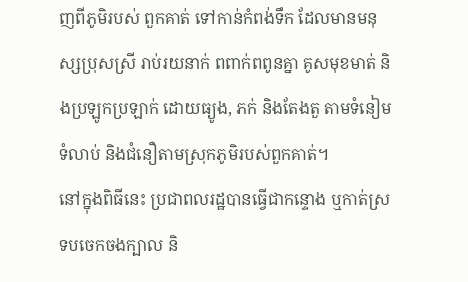ញពីភូមិរបស់ ពួកគាត់ ទៅកាន់កំពង់ទឹក ដែលមានមនុស្សប្រុសស្រី រាប់រយនាក់ ពពាក់ពពូនគ្នា គូសមុខមាត់ និងប្រឡូកប្រឡាក់ ដោយធ្យូង, ភក់ និងតែងតួ តាមទំនៀមទំលាប់ និងជំនឿតាមស្រុកភូមិរបស់ពួកគាត់។
នៅក្នុងពិធីនេះ ប្រជាពលរដ្ឋបានធ្វើជាកន្ទោង ឬកាត់ស្រទបចេកចងក្បាល និ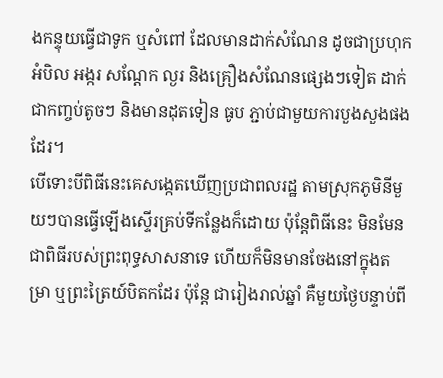ងកន្ទុយធ្វើជាទូក ឬសំពៅ ដែលមានដាក់សំណែន ដូចជាប្រហុក អំបិល អង្ករ សណ្តែក ល្ងរ និងគ្រឿងសំណែនផ្សេងៗទៀត ដាក់ជាកញ្ចប់តូចៗ និងមានដុតទៀន ធូប ភ្ជាប់ជាមួយការបួងសួងផងដែរ។
បើទោះបីពិធីនេះគេសង្កេតឃើញប្រជាពលរដ្ឋ តាមស្រុកភូមិនីមួយៗបានធ្វើឡើងស្ទើរគ្រប់ទីកន្លែងក៏ដោយ ប៉ុន្តែពិធីនេះ មិនមែនជាពិធីរបស់ព្រះពុទ្ធសាសនាទេ ហើយក៏មិនមានចែងនៅក្នុងតម្រា ឬព្រះត្រៃយ៍បិតកដែរ ប៉ុន្តែ ជារៀងរាល់ឆ្នាំ គឺមួយថ្ងៃបន្ទាប់ពី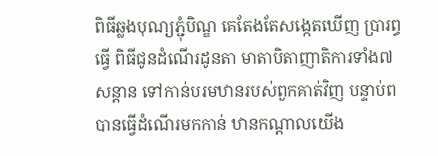ពិធីឆ្លងបុណ្យភ្ជុំបិណ្ឌ គេតែងតែសង្កេតឃើញ ប្រារព្ធធ្វើ ពិធីជូនដំណើរដូនតា មាតាបិតាញាតិការទាំង៧សន្តាន ទៅកាន់បរមឋានរបស់ពួកគាត់វិញ បន្ទាប់ពបានធ្វើដំណើរមកកាន់ ឋានកណ្តាលយើង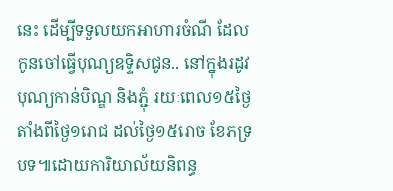នេះ ដើម្បីទទួលយកអាហារចំណី ដែល កូនចៅធ្វើបុណ្យឧទ្ទិសជូន.. នៅក្នុងរដូវបុណ្យកាន់បិណ្ឌ និងភ្ជុំ រយៈពេល១៥ថ្ងៃតាំងពីថ្ងៃ១រោជ ដល់ថ្ងៃ១៥រោច ខែភទ្របទ៕ដោយការិយាល័យនិពន្ធ